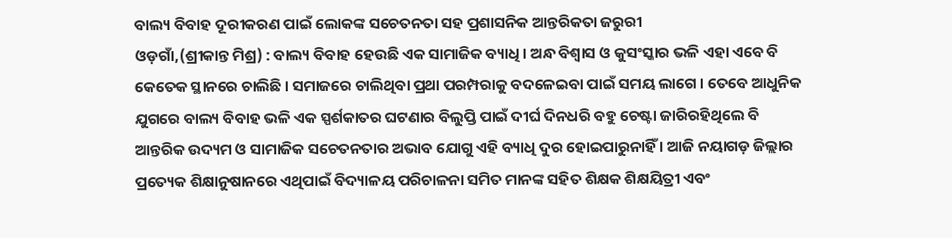ବାଲ୍ୟ ବିବାହ ଦୂରୀକରଣ ପାଇଁ ଲୋକଙ୍କ ସଚେତନତା ସହ ପ୍ରଶାସନିକ ଆନ୍ତରିକତା ଜରୁରୀ
ଓଡ଼ଗାଁ,(ଶ୍ରୀକାନ୍ତ ମିଶ୍ର) : ବାଲ୍ୟ ବିବାହ ହେଉଛି ଏକ ସାମାଜିକ ବ୍ୟାଧି । ଅନ୍ଧ ବିଶ୍ୱାସ ଓ କୁସଂସ୍କାର ଭଳି ଏହା ଏବେ ବି କେତେକ ସ୍ଥାନରେ ଚାଲିଛି । ସମାଜରେ ଚାଲିଥିବା ପ୍ରଥା ପରମ୍ପରାକୁ ବଦଳେଇବା ପାଇଁ ସମୟ ଲାଗେ । ତେବେ ଆଧୁନିକ ଯୁଗରେ ବାଲ୍ୟ ବିବାହ ଭଳି ଏକ ସ୍ପର୍ଶକାତର ଘଟଣାର ବିଲୁପ୍ତି ପାଇଁ ଦୀର୍ଘ ଦିନଧରି ବହୁ ଚେଷ୍ଟା ଜାରିରହିଥିଲେ ବି ଆନ୍ତରିକ ଉଦ୍ୟମ ଓ ସାମାଜିକ ସଚେତନତାର ଅଭାବ ଯୋଗୁ ଏହି ବ୍ୟାଧି ଦୁର ହୋଇପାରୁନାହିଁ । ଆଜି ନୟାଗଡ଼ ଜିଲ୍ଲାର ପ୍ରତ୍ୟେକ ଶିକ୍ଷାନୁଷାନରେ ଏଥିପାଇଁ ବିଦ୍ୟାଳୟ ପରିଚାଳନା ସମିତ ମାନଙ୍କ ସହିତ ଶିକ୍ଷକ ଶିକ୍ଷୟିତ୍ରୀ ଏବଂ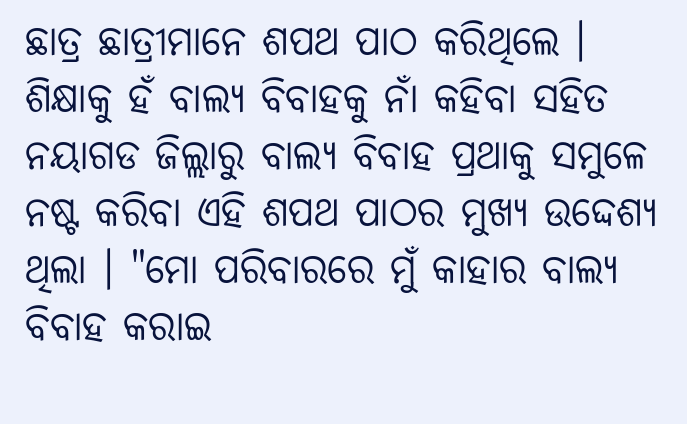ଛାତ୍ର ଛାତ୍ରୀମାନେ ଶପଥ ପାଠ କରିଥିଲେ । ଶିକ୍ଷାକୁ ହଁ ବାଲ୍ୟ ବିବାହକୁ ନାଁ କହିବା ସହିତ ନୟାଗଡ ଜିଲ୍ଲାରୁ ବାଲ୍ୟ ବିବାହ ପ୍ରଥାକୁ ସମୁଳେ ନଷ୍ଟ କରିବା ଏହି ଶପଥ ପାଠର ମୁଖ୍ୟ ଉଦ୍ଦେଶ୍ୟ ଥିଲା । "ମୋ ପରିବାରରେ ମୁଁ କାହାର ବାଲ୍ୟ ବିବାହ କରାଇ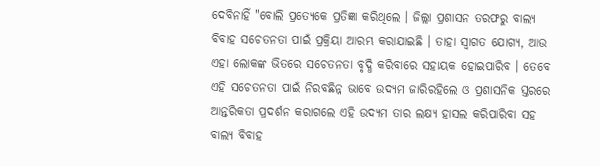ଦେବିନାହିଁ "ବୋଲି ପ୍ରତ୍ୟେକେ ପ୍ରତିଜ୍ଞା କରିଥିଲେ । ଜିଲ୍ଲା ପ୍ରଶାସନ ତରଫରୁ ବାଲ୍ୟ ବିବାହ ସଚେତନତା ପାଇଁ ପ୍ରକ୍ରିୟା ଆରମ୍ଭ କରାଯାଇଛି । ତାହା ସ୍ୱାଗତ ଯୋଗ୍ୟ, ଆଉ ଏହା ଲୋକଙ୍କ ଭିତରେ ସଚେତନତା ବୃଦ୍ଧି କରିବାରେ ସହାୟକ ହୋଇପାରିବ । ତେବେ ଏହି ସଚେତନତା ପାଇଁ ନିରବଛିନ୍ନ ଭାବେ ଉଦ୍ୟମ ଜାରିରହିଲେ ଓ ପ୍ରଶାସନିକ ସ୍ତରରେ ଆନ୍ତରିକତା ପ୍ରଦର୍ଶନ କରାଗଲେ ଏହି ଉଦ୍ୟମ ତାର ଲକ୍ଷ୍ୟ ହାସଲ କରିପାରିବା ସହ ବାଲ୍ୟ ବିବାହ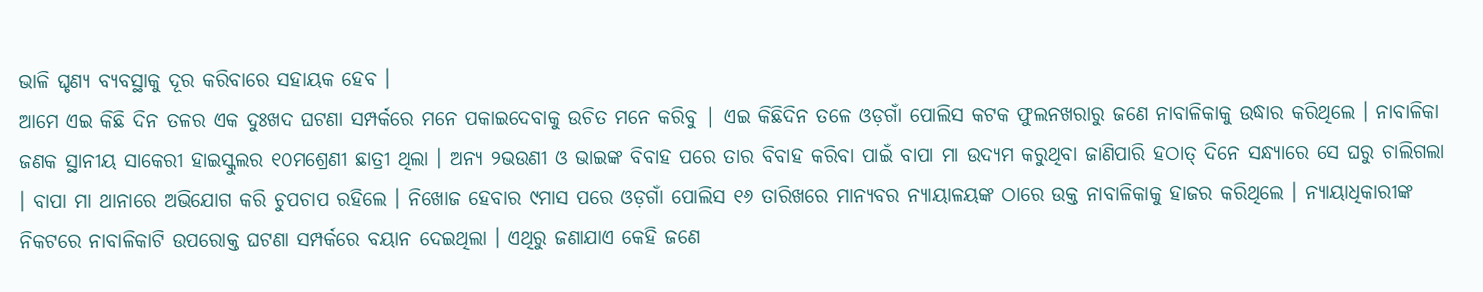ଭାଳି ଘୃଣ୍ୟ ବ୍ୟବସ୍ଥାକୁ ଦୂର କରିବାରେ ସହାୟକ ହେବ ।
ଆମେ ଏଇ କିଛି ଦିନ ତଳର ଏକ ଦୁଃଖଦ ଘଟଣା ସମ୍ପର୍କରେ ମନେ ପକାଇଦେବାକୁ ଉଚିତ ମନେ କରିବୁ | ଏଇ କିଛିଦିନ ତଳେ ଓଡ଼ଗାଁ ପୋଲିସ କଟକ ଫୁଲନଖରାରୁ ଜଣେ ନାବାଳିକାକୁ ଉଦ୍ଧାର କରିଥିଲେ । ନାବାଳିକା ଜଣକ ସ୍ଥାନୀୟ ସାକେରୀ ହାଇସ୍କୁଲର ୧୦ମଶ୍ରେଣୀ ଛାତ୍ରୀ ଥିଲା । ଅନ୍ୟ ୨ଭଉଣୀ ଓ ଭାଇଙ୍କ ବିବାହ ପରେ ତାର ବିବାହ କରିବା ପାଇଁ ବାପା ମା ଉଦ୍ୟମ କରୁଥିବା ଜାଣିପାରି ହଠାତ୍ ଦିନେ ସନ୍ଧ୍ୟାରେ ସେ ଘରୁ ଚାଲିଗଲା । ବାପା ମା ଥାନାରେ ଅଭିଯୋଗ କରି ଚୁପଚାପ ରହିଲେ । ନିଖୋଜ ହେବାର ୯ମାସ ପରେ ଓଡ଼ଗାଁ ପୋଲିସ ୧୬ ତାରିଖରେ ମାନ୍ୟବର ନ୍ୟାୟାଳୟଙ୍କ ଠାରେ ଉକ୍ତ ନାବାଳିକାକୁ ହାଜର କରିଥିଲେ । ନ୍ୟାୟାଧିକାରୀଙ୍କ ନିକଟରେ ନାବାଳିକାଟି ଉପରୋକ୍ତ ଘଟଣା ସମ୍ପର୍କରେ ବୟାନ ଦେଇଥିଲା । ଏଥିରୁ ଜଣାଯାଏ କେହି ଜଣେ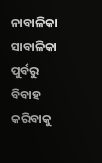ନାବାଳିକା ସାବାଳିକା ପୁର୍ବରୁ ବିବାହ କରିବାକୁ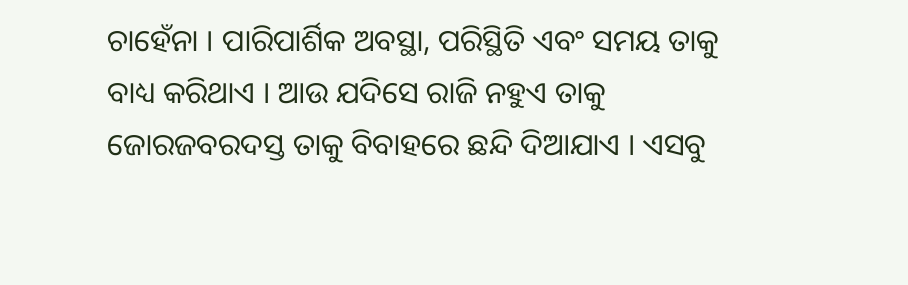ଚାହେଁନା । ପାରିପାର୍ଶିକ ଅବସ୍ଥା, ପରିସ୍ଥିତି ଏବଂ ସମୟ ତାକୁ ବାଧ୍ୟ କରିଥାଏ । ଆଉ ଯଦିସେ ରାଜି ନହୁଏ ତାକୁ ଜୋରଜବରଦସ୍ତ ତାକୁ ବିବାହରେ ଛନ୍ଦି ଦିଆଯାଏ । ଏସବୁ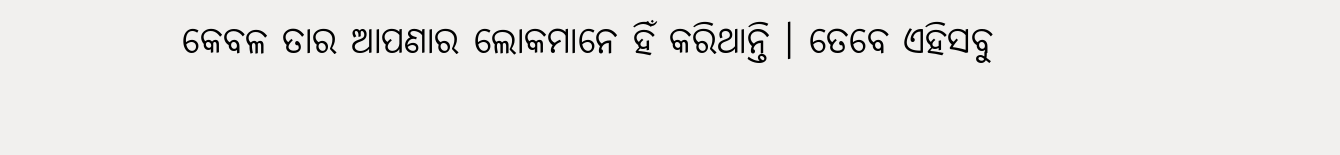କେବଳ ତାର ଆପଣାର ଲୋକମାନେ ହିଁ କରିଥାନ୍ତି । ତେବେ ଏହିସବୁ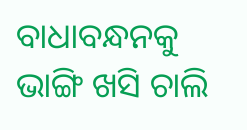ବାଧାବନ୍ଧନକୁ ଭାଙ୍ଗି ଖସି ଚାଲି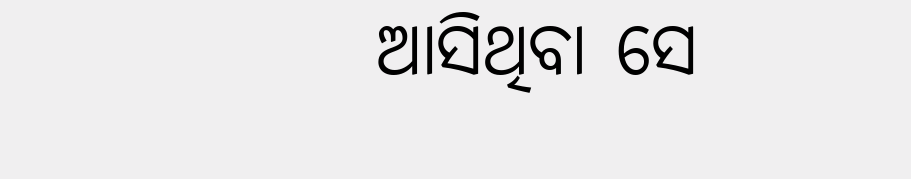ଆସିଥିବା ସେ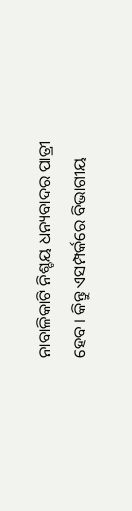ନାବାଳିକାଟି ନିଶ୍ଚୟ ଧନ୍ୟବାଦର ପାତ୍ରୀ ହେବ । କିନ୍ତୁ ଏସମ୍ପର୍କରେ ବିଭାଗୀୟ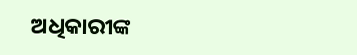ଅଧିକାରୀଙ୍କ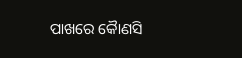ପାଖରେ କୈାଣସି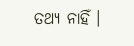ତଥ୍ୟ ନାହିଁ ।